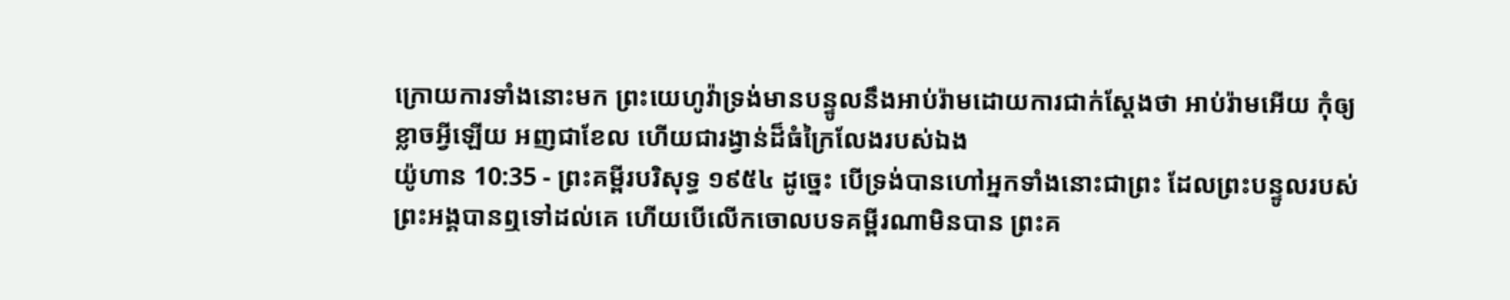ក្រោយការទាំងនោះមក ព្រះយេហូវ៉ាទ្រង់មានបន្ទូលនឹងអាប់រ៉ាមដោយការជាក់ស្តែងថា អាប់រ៉ាមអើយ កុំឲ្យខ្លាចអ្វីឡើយ អញជាខែល ហើយជារង្វាន់ដ៏ធំក្រៃលែងរបស់ឯង
យ៉ូហាន 10:35 - ព្រះគម្ពីរបរិសុទ្ធ ១៩៥៤ ដូច្នេះ បើទ្រង់បានហៅអ្នកទាំងនោះជាព្រះ ដែលព្រះបន្ទូលរបស់ព្រះអង្គបានឮទៅដល់គេ ហើយបើលើកចោលបទគម្ពីរណាមិនបាន ព្រះគ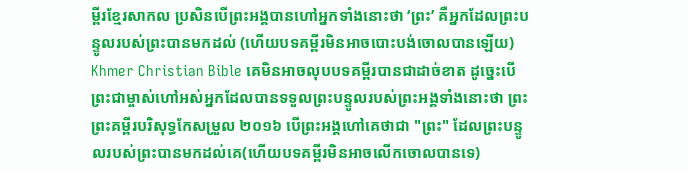ម្ពីរខ្មែរសាកល ប្រសិនបើព្រះអង្គបានហៅអ្នកទាំងនោះថា ‘ព្រះ’ គឺអ្នកដែលព្រះបន្ទូលរបស់ព្រះបានមកដល់ (ហើយបទគម្ពីរមិនអាចបោះបង់ចោលបានឡើយ) Khmer Christian Bible គេមិនអាចលុបបទគម្ពីរបានជាដាច់ខាត ដូច្នេះបើព្រះជាម្ចាស់ហៅអស់អ្នកដែលបានទទួលព្រះបន្ទូលរបស់ព្រះអង្គទាំងនោះថា ព្រះ ព្រះគម្ពីរបរិសុទ្ធកែសម្រួល ២០១៦ បើព្រះអង្គហៅគេថាជា "ព្រះ" ដែលព្រះបន្ទូលរបស់ព្រះបានមកដល់គេ(ហើយបទគម្ពីរមិនអាចលើកចោលបានទេ)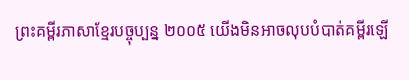ព្រះគម្ពីរភាសាខ្មែរបច្ចុប្បន្ន ២០០៥ យើងមិនអាចលុបបំបាត់គម្ពីរឡើ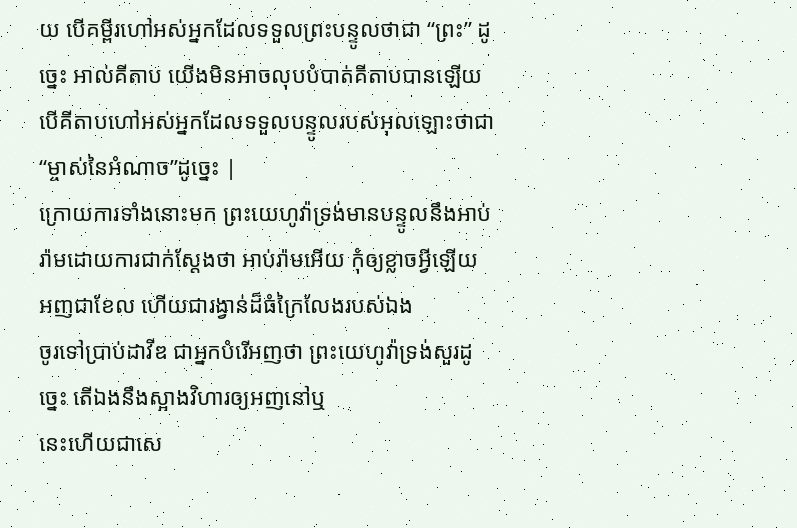យ បើគម្ពីរហៅអស់អ្នកដែលទទួលព្រះបន្ទូលថាជា “ព្រះ” ដូច្នេះ អាល់គីតាប យើងមិនអាចលុបបំបាត់គីតាបបានឡើយ បើគីតាបហៅអស់អ្នកដែលទទួលបន្ទូលរបស់អុលឡោះថាជា “ម្ចាស់នៃអំណាច”ដូច្នេះ |
ក្រោយការទាំងនោះមក ព្រះយេហូវ៉ាទ្រង់មានបន្ទូលនឹងអាប់រ៉ាមដោយការជាក់ស្តែងថា អាប់រ៉ាមអើយ កុំឲ្យខ្លាចអ្វីឡើយ អញជាខែល ហើយជារង្វាន់ដ៏ធំក្រៃលែងរបស់ឯង
ចូរទៅប្រាប់ដាវីឌ ជាអ្នកបំរើអញថា ព្រះយេហូវ៉ាទ្រង់សួរដូច្នេះ តើឯងនឹងស្អាងវិហារឲ្យអញនៅឬ
នេះហើយជាសេ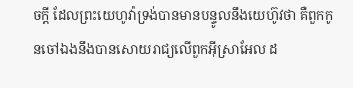ចក្ដី ដែលព្រះយេហូវ៉ាទ្រង់បានមានបន្ទូលនឹងយេហ៊ូវថា គឺពួកកូនចៅឯងនឹងបានសោយរាជ្យលើពួកអ៊ីស្រាអែល ដ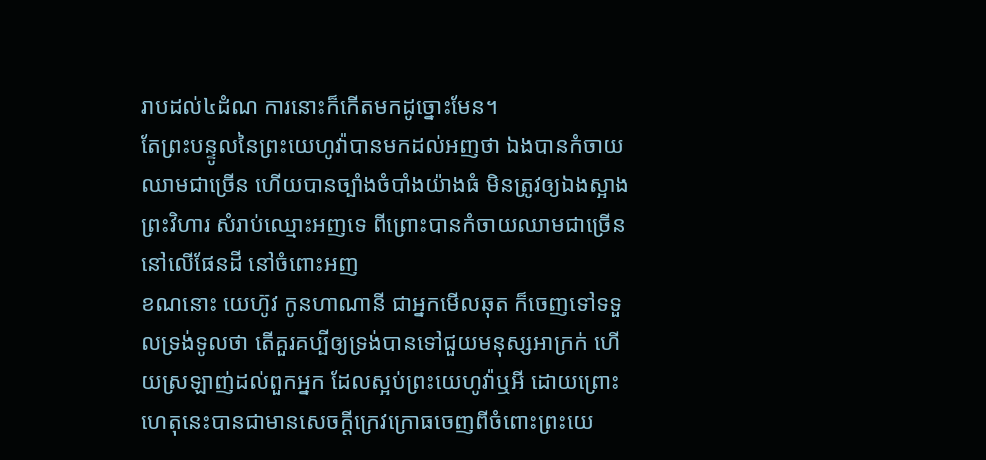រាបដល់៤ដំណ ការនោះក៏កើតមកដូច្នោះមែន។
តែព្រះបន្ទូលនៃព្រះយេហូវ៉ាបានមកដល់អញថា ឯងបានកំចាយឈាមជាច្រើន ហើយបានច្បាំងចំបាំងយ៉ាងធំ មិនត្រូវឲ្យឯងស្អាងព្រះវិហារ សំរាប់ឈ្មោះអញទេ ពីព្រោះបានកំចាយឈាមជាច្រើន នៅលើផែនដី នៅចំពោះអញ
ខណនោះ យេហ៊ូវ កូនហាណានី ជាអ្នកមើលឆុត ក៏ចេញទៅទទួលទ្រង់ទូលថា តើគួរគប្បីឲ្យទ្រង់បានទៅជួយមនុស្សអាក្រក់ ហើយស្រឡាញ់ដល់ពួកអ្នក ដែលស្អប់ព្រះយេហូវ៉ាឬអី ដោយព្រោះហេតុនេះបានជាមានសេចក្ដីក្រេវក្រោធចេញពីចំពោះព្រះយេ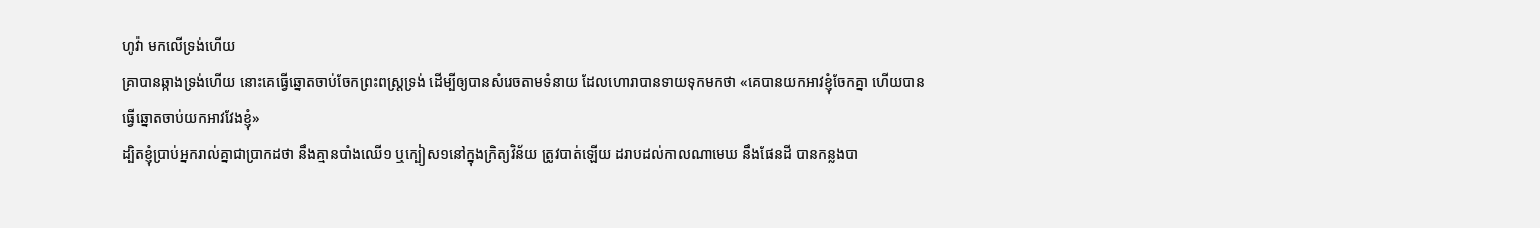ហូវ៉ា មកលើទ្រង់ហើយ
គ្រាបានឆ្កាងទ្រង់ហើយ នោះគេធ្វើឆ្នោតចាប់ចែកព្រះពស្ត្រទ្រង់ ដើម្បីឲ្យបានសំរេចតាមទំនាយ ដែលហោរាបានទាយទុកមកថា «គេបានយកអាវខ្ញុំចែកគ្នា ហើយបានធ្វើឆ្នោតចាប់យកអាវវែងខ្ញុំ»
ដ្បិតខ្ញុំប្រាប់អ្នករាល់គ្នាជាប្រាកដថា នឹងគ្មានបាំងឈើ១ ឬក្បៀស១នៅក្នុងក្រិត្យវិន័យ ត្រូវបាត់ឡើយ ដរាបដល់កាលណាមេឃ នឹងផែនដី បានកន្លងបា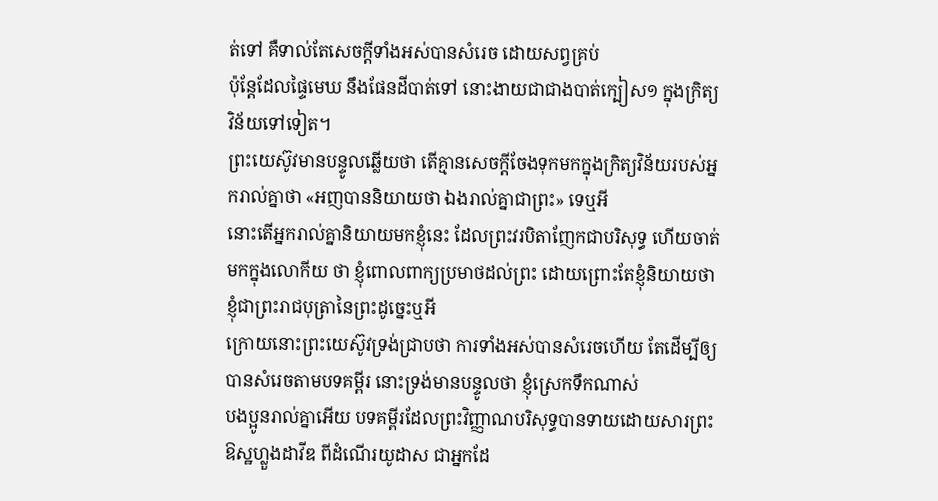ត់ទៅ គឺទាល់តែសេចក្ដីទាំងអស់បានសំរេច ដោយសព្វគ្រប់
ប៉ុន្តែដែលផ្ទៃមេឃ នឹងផែនដីបាត់ទៅ នោះងាយជាជាងបាត់ក្បៀស១ ក្នុងក្រិត្យវិន័យទៅទៀត។
ព្រះយេស៊ូវមានបន្ទូលឆ្លើយថា តើគ្មានសេចក្ដីចែងទុកមកក្នុងក្រិត្យវិន័យរបស់អ្នករាល់គ្នាថា «អញបាននិយាយថា ឯងរាល់គ្នាជាព្រះ» ទេឬអី
នោះតើអ្នករាល់គ្នានិយាយមកខ្ញុំនេះ ដែលព្រះវរបិតាញែកជាបរិសុទ្ធ ហើយចាត់មកក្នុងលោកីយ ថា ខ្ញុំពោលពាក្យប្រមាថដល់ព្រះ ដោយព្រោះតែខ្ញុំនិយាយថា ខ្ញុំជាព្រះរាជបុត្រានៃព្រះដូច្នេះឬអី
ក្រោយនោះព្រះយេស៊ូវទ្រង់ជ្រាបថា ការទាំងអស់បានសំរេចហើយ តែដើម្បីឲ្យបានសំរេចតាមបទគម្ពីរ នោះទ្រង់មានបន្ទូលថា ខ្ញុំស្រេកទឹកណាស់
បងប្អូនរាល់គ្នាអើយ បទគម្ពីរដែលព្រះវិញ្ញាណបរិសុទ្ធបានទាយដោយសារព្រះឱស្ឋហ្លួងដាវីឌ ពីដំណើរយូដាស ជាអ្នកដែ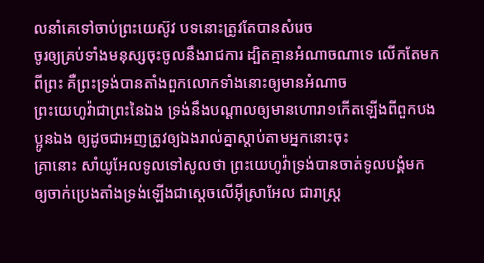លនាំគេទៅចាប់ព្រះយេស៊ូវ បទនោះត្រូវតែបានសំរេច
ចូរឲ្យគ្រប់ទាំងមនុស្សចុះចូលនឹងរាជការ ដ្បិតគ្មានអំណាចណាទេ លើកតែមកពីព្រះ គឺព្រះទ្រង់បានតាំងពួកលោកទាំងនោះឲ្យមានអំណាច
ព្រះយេហូវ៉ាជាព្រះនៃឯង ទ្រង់នឹងបណ្តាលឲ្យមានហោរា១កើតឡើងពីពួកបងប្អូនឯង ឲ្យដូចជាអញត្រូវឲ្យឯងរាល់គ្នាស្តាប់តាមអ្នកនោះចុះ
គ្រានោះ សាំយូអែលទូលទៅសូលថា ព្រះយេហូវ៉ាទ្រង់បានចាត់ទូលបង្គំមក ឲ្យចាក់ប្រេងតាំងទ្រង់ឡើងជាស្តេចលើអ៊ីស្រាអែល ជារាស្ត្រ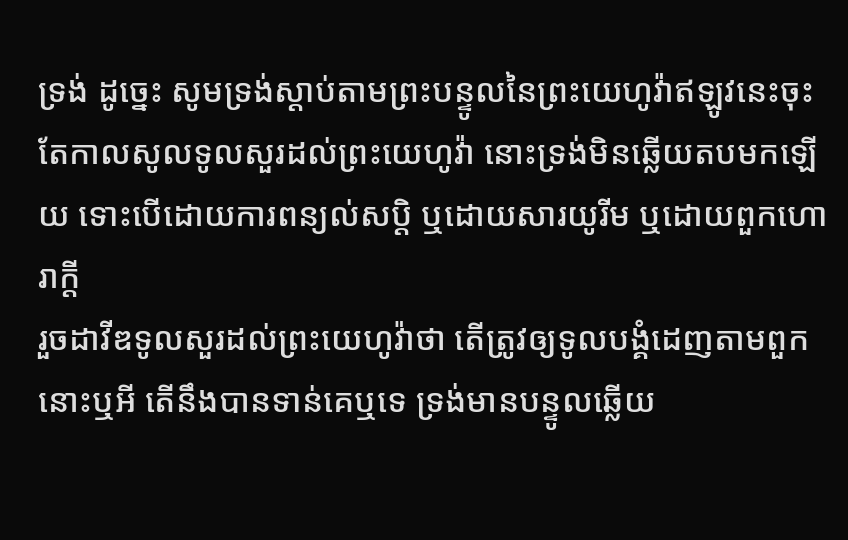ទ្រង់ ដូច្នេះ សូមទ្រង់ស្តាប់តាមព្រះបន្ទូលនៃព្រះយេហូវ៉ាឥឡូវនេះចុះ
តែកាលសូលទូលសួរដល់ព្រះយេហូវ៉ា នោះទ្រង់មិនឆ្លើយតបមកឡើយ ទោះបើដោយការពន្យល់សប្តិ ឬដោយសារយូរីម ឬដោយពួកហោរាក្តី
រួចដាវីឌទូលសួរដល់ព្រះយេហូវ៉ាថា តើត្រូវឲ្យទូលបង្គំដេញតាមពួកនោះឬអី តើនឹងបានទាន់គេឬទេ ទ្រង់មានបន្ទូលឆ្លើយ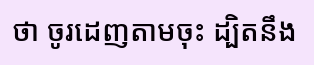ថា ចូរដេញតាមចុះ ដ្បិតនឹង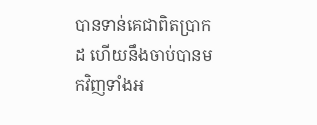បានទាន់គេជាពិតប្រាកដ ហើយនឹងចាប់បានមកវិញទាំងអ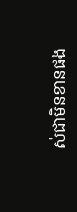ស់ជាមិនខានផង